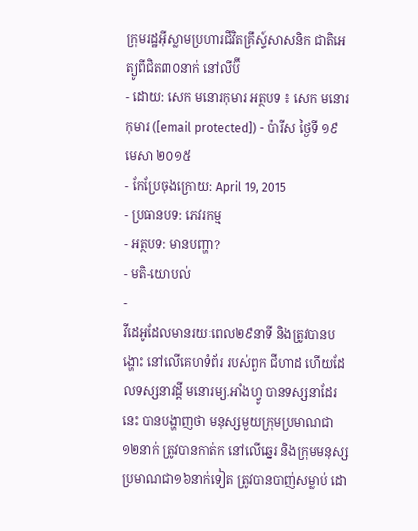ក្រុមរដ្ឋអ៊ីស្លាមប្រហារជីវិតគ្រឹស្ទ៍សាសនិក ជាតិអេត្យូពីជិត៣០នាក់ នៅលីប៊ី
- ដោយ: សេក មនោរកុមារ អត្ថបទ ៖ សេក មនោរកុមារ ([email protected]) - ប៉ារីស ថ្ងៃទី ១៩ មេសា ២០១៥
- កែប្រែចុងក្រោយ: April 19, 2015
- ប្រធានបទ: ភេវរកម្ម
- អត្ថបទ: មានបញ្ហា?
- មតិ-យោបល់
-
វីដេអូដែលមានរយៈពេល២៩នាទី និងត្រូវបានបង្ហោះ នៅលើគេហទំព័រ របស់ពួក ជីហាដ ហើយដែលទស្សនាវដ្ដី មនោរម្យ.អាំងហ្វូ បានទស្សនាដែរនេះ បានបង្ហាញថា មនុស្សមួយក្រុមប្រមាណជា ១២នាក់ ត្រូវបានកាត់ក នៅលើឆ្នេរ និងក្រុមមនុស្ស ប្រមាណជា១៦នាក់ទៀត ត្រូវបានបាញ់សម្លាប់ ដោ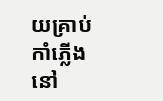យគ្រាប់កាំភ្លើង នៅ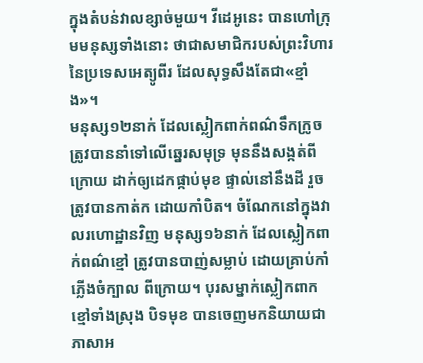ក្នុងតំបន់វាលខ្សាច់មួយ។ វីដេអូនេះ បានហៅក្រុមមនុស្សទាំងនោះ ថាជាសមាជិករបស់ព្រះវិហារ នៃប្រទេសអេត្យូពីរ ដែលសុទ្ធសឹងតែជា«ខ្មាំង»។
មនុស្ស១២នាក់ ដែលស្លៀកពាក់ពណ៌ទឹកក្រូច ត្រូវបាននាំទៅលើឆ្នេរសមុទ្រ មុននឹងសង្កត់ពីក្រោយ ដាក់ឲ្យដេកផ្កាប់មុខ ផ្ទាល់នៅនឹងដី រួចត្រូវបានកាត់ក ដោយកាំបិត។ ចំណែកនៅក្នុងវាលរហោដ្ឋានវិញ មនុស្ស១៦នាក់ ដែលស្លៀកពាក់ពណ៌ខ្មៅ ត្រូវបានបាញ់សម្លាប់ ដោយគ្រាប់កាំភ្លើងចំក្បាល ពីក្រោយ។ បុរសម្នាក់ស្លៀកពាកខ្មៅទាំងស្រុង បិទមុខ បានចេញមកនិយាយជាភាសាអ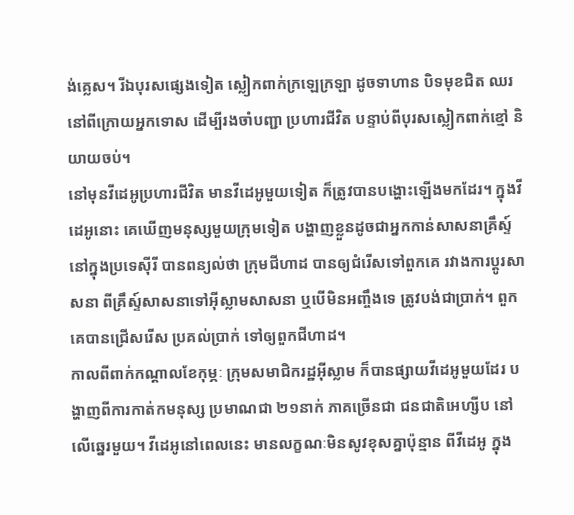ង់គ្លេស។ រីឯបុរសផ្សេងទៀត ស្លៀកពាក់ក្រឡេក្រឡា ដូចទាហាន បិទមុខជិត ឈរនៅពីក្រោយអ្នកទោស ដើម្បីរងចាំបញ្ជា ប្រហារជីវិត បន្ទាប់ពីបុរសស្លៀកពាក់ខ្មៅ និយាយចប់។
នៅមុនវីដេអូប្រហារជីវិត មានវីដេអូមួយទៀត ក៏ត្រូវបានបង្ហោះឡើងមកដែរ។ ក្នុងវីដេអូនោះ គេឃើញមនុស្សមួយក្រុមទៀត បង្ហាញខ្លួនដូចជាអ្នកកាន់សាសនាគ្រឹស្ទ៍ នៅក្នុងប្រទេស៊ីរី បានពន្យល់ថា ក្រុមជីហាដ បានឲ្យជំរើសទៅពួកគេ រវាងការប្ដូរសាសនា ពីគ្រឹស្ទ៍សាសនាទៅអ៊ីស្លាមសាសនា ឬបើមិនអញ្ចឹងទេ ត្រូវបង់ជាប្រាក់។ ពួកគេបានជ្រើសរើស ប្រគល់ប្រាក់ ទៅឲ្យពួកជីហាដ។
កាលពីពាក់កណ្ដាលខែកុម្ភៈ ក្រុមសមាជិករដ្ឋអ៊ីស្លាម ក៏បានផ្សាយវីដេអូមួយដែរ បង្ហាញពីការកាត់កមនុស្ស ប្រមាណជា ២១នាក់ ភាគច្រើនជា ជនជាតិអេហ្សីប នៅលើឆ្នេរមួយ។ វីដេអូនៅពេលនេះ មានលក្ខណៈមិនសូវខុសគ្នាប៉ុន្មាន ពីវីដេអូ ក្នុង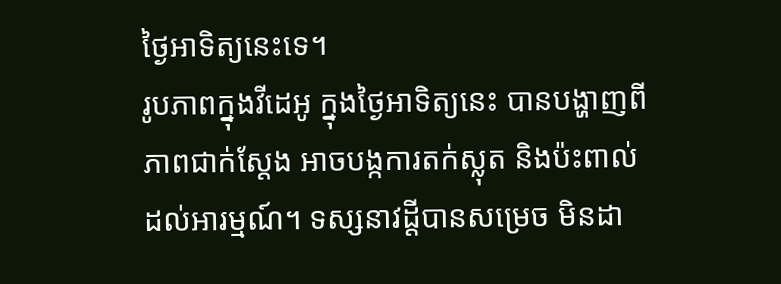ថ្ងៃអាទិត្យនេះទេ។
រូបភាពក្នុងវីដេអូ ក្នុងថ្ងៃអាទិត្យនេះ បានបង្ហាញពីភាពជាក់ស្ដែង អាចបង្កការតក់ស្លុត និងប៉ះពាល់ដល់អារម្មណ៍។ ទស្សនាវដ្ដីបានសម្រេច មិនដា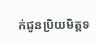ក់ជូនប្រិយមិត្តទ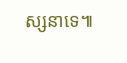ស្សនាទេ៕